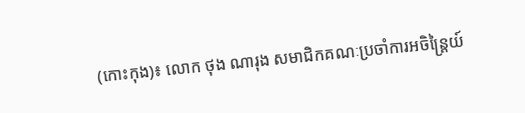(កោះកុង)៖ លោក ថុង ណារុង សមាជិកគណៈប្រចាំការអចិន្ត្រៃយ៍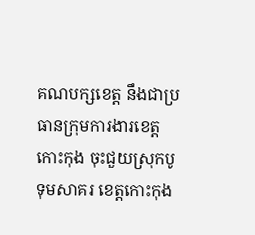គណបក្សខេត្ត នឹងជាប្រធានក្រុមការងារខេត្តកោះកុង ចុះជួយស្រុកបូទុមសាគរ ខេត្តកោះកុង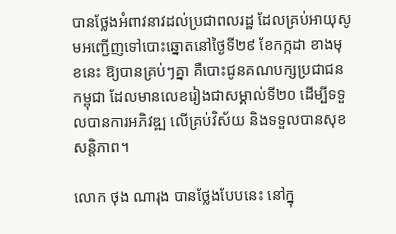បានថ្លែងអំពាវនាវដល់ប្រជាពលរដ្ឋ ដែលគ្រប់អាយុសូមអញ្ជើញទៅបោះឆ្នោតនៅថ្ងៃទី២៩ ខែកក្កដា ខាងមុខនេះ ឱ្យបានគ្រប់ៗគ្នា គឺបោះជូនគណបក្សប្រជាជនកម្ពុជា ដែលមានលេខរៀងជាសម្គាល់ទី២០ ដើម្បីទទួលបានការអភិវឌ្ឍ លើគ្រប់វិស័យ និងទទួលបានសុខសន្តិភាព។

លោក ថុង ណារុង បានថ្លែងបែបនេះ នៅក្នុ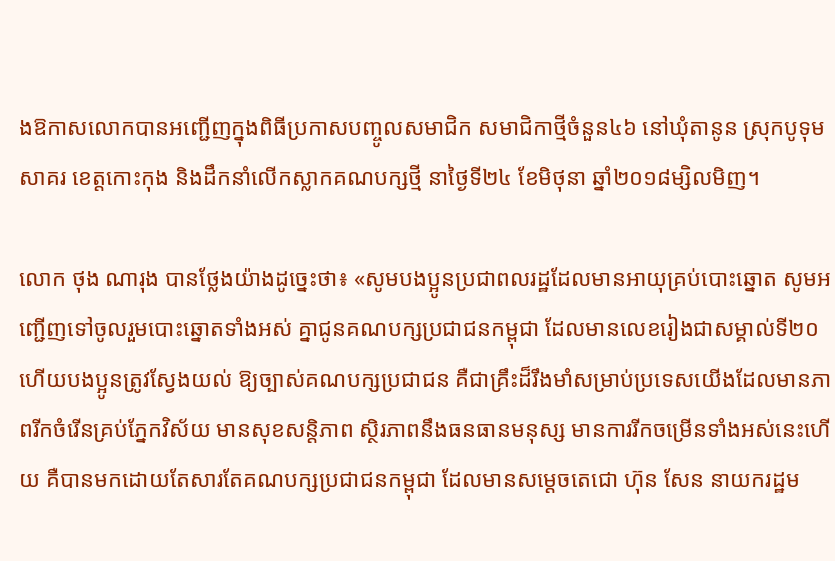ងឱកាសលោកបានអញ្ជើញក្នុងពិធីប្រកាសបញ្ចូលសមាជិក សមាជិកាថ្មីចំនួន៤៦ នៅឃុំតានូន ស្រុកបូទុមសាគរ ខេត្តកោះកុង និងដឹកនាំលើកស្លាកគណបក្សថ្មី នាថ្ងៃទី២៤ ខែមិថុនា ឆ្នាំ២០១៨ម្សិលមិញ។

លោក ថុង ណារុង បានថ្លែងយ៉ាងដូច្នេះថា៖ «សូមបងប្អូនប្រជាពលរដ្ឋដែលមានអាយុគ្រប់បោះឆ្នោត សូមអញ្ជើញទៅចូលរួមបោះឆ្នោតទាំងអស់ គ្នាជូនគណបក្សប្រជាជនកម្ពុជា ដែលមានលេខរៀងជាសម្គាល់ទី២០ ហើយបងប្អូនត្រូវស្វែងយល់ ឱ្យច្បាស់គណបក្សប្រជាជន គឺជាគ្រឹះដ៏រឹងមាំសម្រាប់ប្រទេសយើងដែលមានភាពរីកចំរើនគ្រប់ភ្នែកវិស័យ មានសុខសន្តិភាព ស្ថិរភាពនឹងធនធានមនុស្ស មានការរីកចម្រើនទាំងអស់នេះហើយ គឺបានមកដោយតែសារតែគណបក្សប្រជាជនកម្ពុជា ដែលមានសម្តេចតេជោ ហ៊ុន សែន នាយករដ្ឋម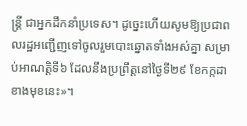ន្ត្រី ជាអ្នកដឹកនាំប្រទេស។ ដូច្នេះហើយសូមឱ្យប្រជាពលរដ្ឋអញ្ជើញទៅចូលរួមបោះឆ្នោតទាំងអស់គ្នា សម្រាប់អាណត្តិទី៦ ដែលនឹងប្រព្រឹត្តនៅថ្ងៃទី២៩ ខែកក្កដា ខាងមុខនេះ»។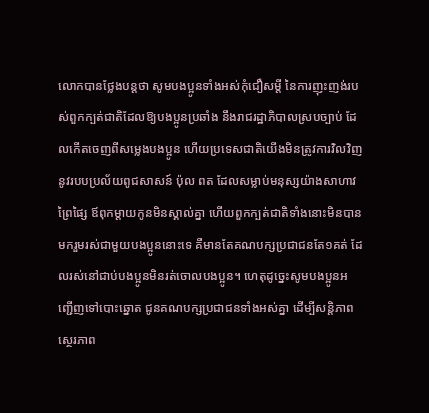លោកបានថ្លែងបន្តថា សូមបងប្អូនទាំងអស់កុំជឿសម្តី នៃការញុះញង់របស់ពួកក្បត់ជាតិដែលឱ្យបងប្អូនប្រឆាំង នឹងរាជរដ្ឋាភិបាលស្របច្បាប់ ដែលកើតចេញពីសម្លេងបងប្អូន ហើយប្រទេសជាតិយើងមិនត្រូវការវិលវិញ នូវរបបប្រល័យពូជសាសន៍ ប៉ុល ពត ដែលសម្លាប់មនុស្សយ៉ាងសាហាវ ព្រៃផ្សៃ ឪពុកម្តាយកូនមិនស្គាល់គ្នា ហើយពួកក្បត់ជាតិទាំងនោះមិនបានមករួមរស់ជាមួយបងប្អូននោះទេ គឺមានតែគណបក្សប្រជាជនតែ១គត់ ដែលរស់នៅជាប់បងប្អូនមិនរត់ចោលបងប្អូន។ ហេតុដូច្នេះសូមបងប្អូនអញ្ជើញទៅបោះឆ្នោត ជូនគណបក្សប្រជាជនទាំងអស់គ្នា ដើម្បីសន្តិភាពស្ថេរភាព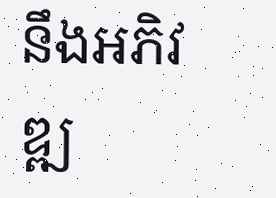នឹងអភិវឌ្ឍ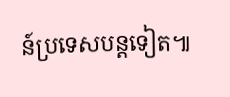ន៍ប្រទេសបន្តទៀត៕